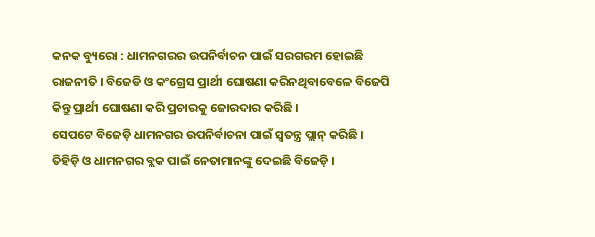କନକ ବ୍ୟୁରୋ : ଧାମନଗରର ଉପନିର୍ବାଚନ ପାଇଁ ସରଗରମ ହୋଇଛି ରାଜନୀତି । ବିଜେଡି ଓ କଂଗ୍ରେସ ପ୍ରାର୍ଥୀ ଘୋଷଣା କରିନଥିବାବେଳେ ବିଜେପି କିନ୍ତୁ ପ୍ରାର୍ଥୀ ଘୋଷଣା କରି ପ୍ରଚାରକୁ ଜୋରଦାର କରିଛି ।
ସେପଟେ ବିଜେଡ଼ି ଧାମନଗର ଉପନିର୍ବାଚନା ପାଇଁ ସ୍ୱତନ୍ତ୍ର ପ୍ଲାନ୍ କରିଛି । ତିହିଡ଼ି ଓ ଧାମନଗର ବ୍ଲକ ପାଇଁ ନେତାମାନଙ୍କୁ ଦେଇଛି ବିଜେଡ଼ି ।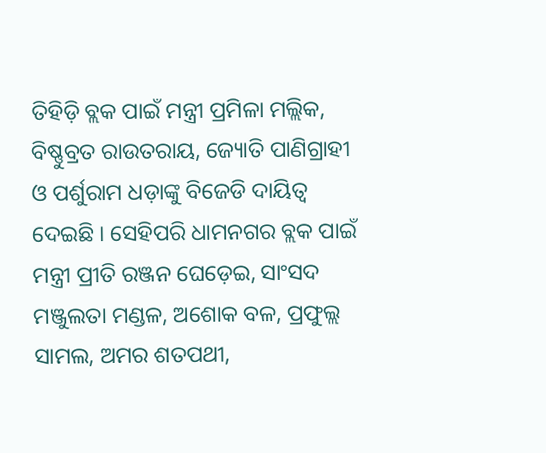ତିହିଡ଼ି ବ୍ଲକ ପାଇଁ ମନ୍ତ୍ରୀ ପ୍ରମିଳା ମଲ୍ଲିକ, ବିଷ୍ଣୁବ୍ରତ ରାଉତରାୟ, ଜ୍ୟୋତି ପାଣିଗ୍ରାହୀ ଓ ପର୍ଶୁରାମ ଧଡ଼ାଙ୍କୁ ବିଜେଡି ଦାୟିତ୍ୱ ଦେଇଛି । ସେହିପରି ଧାମନଗର ବ୍ଲକ ପାଇଁ ମନ୍ତ୍ରୀ ପ୍ରୀତି ରଞ୍ଜନ ଘେଡ଼େଇ, ସାଂସଦ ମଞ୍ଜୁଲତା ମଣ୍ଡଳ, ଅଶୋକ ବଳ, ପ୍ରଫୁଲ୍ଲ ସାମଲ, ଅମର ଶତପଥୀ,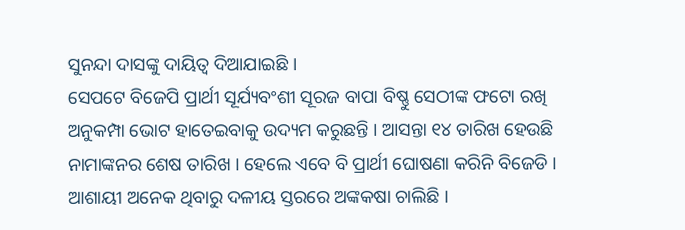ସୁନନ୍ଦା ଦାସଙ୍କୁ ଦାୟିତ୍ୱ ଦିଆଯାଇଛି ।
ସେପଟେ ବିଜେପି ପ୍ରାର୍ଥୀ ସୂର୍ଯ୍ୟବଂଶୀ ସୂରଜ ବାପା ବିଷ୍ଣୁ ସେଠୀଙ୍କ ଫଟୋ ରଖି ଅନୁକମ୍ପା ଭୋଟ ହାତେଇବାକୁ ଉଦ୍ୟମ କରୁଛନ୍ତି । ଆସନ୍ତା ୧୪ ତାରିଖ ହେଉଛି ନାମାଙ୍କନର ଶେଷ ତାରିଖ । ହେଲେ ଏବେ ବି ପ୍ରାର୍ଥୀ ଘୋଷଣା କରିନି ବିଜେଡି । ଆଶାୟୀ ଅନେକ ଥିବାରୁ ଦଳୀୟ ସ୍ତରରେ ଅଙ୍କକଷା ଚାଲିଛି ।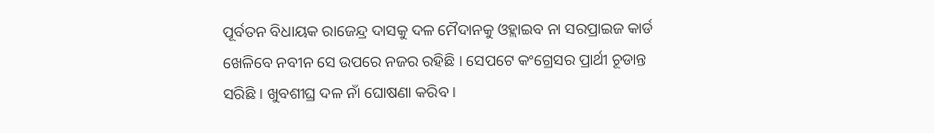ପୂର୍ବତନ ବିଧାୟକ ରାଜେନ୍ଦ୍ର ଦାସକୁ ଦଳ ମୈଦାନକୁ ଓହ୍ଲାଇବ ନା ସରପ୍ରାଇଜ କାର୍ଡ ଖେଳିବେ ନବୀନ ସେ ଉପରେ ନଜର ରହିଛି । ସେପଟେ କଂଗ୍ରେସର ପ୍ରାର୍ଥୀ ଚୂଡାନ୍ତ ସରିଛି । ଖୁବଶୀଘ୍ର ଦଳ ନାଁ ଘୋଷଣା କରିବ ।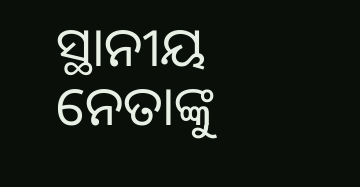ସ୍ଥାନୀୟ ନେତାଙ୍କୁ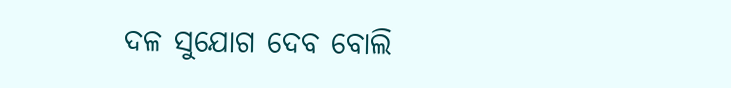ଦଳ ସୁଯୋଗ ଦେବ ବୋଲି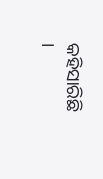କହିସାରିଛି ।